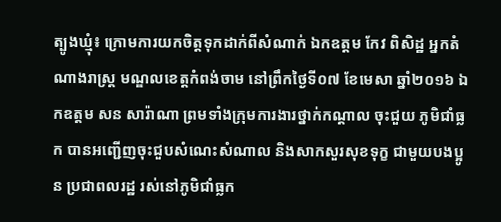ត្បូងឃ្មុំ៖ ក្រោមការយកចិត្តទុកដាក់ពីសំណាក់ ឯកឧត្តម កែវ ពិសិដ្ឋ អ្នកតំណាងរាស្រ្ត មណ្ឌលខេត្តកំពង់ចាម នៅព្រឹកថ្ងៃទី០៧ ខែមេសា ឆ្នាំ២០១៦ ឯកឧត្តម សន សារ៉ាណា ព្រមទាំងក្រុមការងារថ្នាក់កណ្តាល ចុះជួយ ភូមិជាំធ្លក បានអញ្ជើញចុះជួបសំណេះសំណាល និងសាកសួរសុខទុក្ខ ជាមួយបងប្អូន ប្រជាពលរដ្ឋ រស់នៅភូមិជាំធ្លក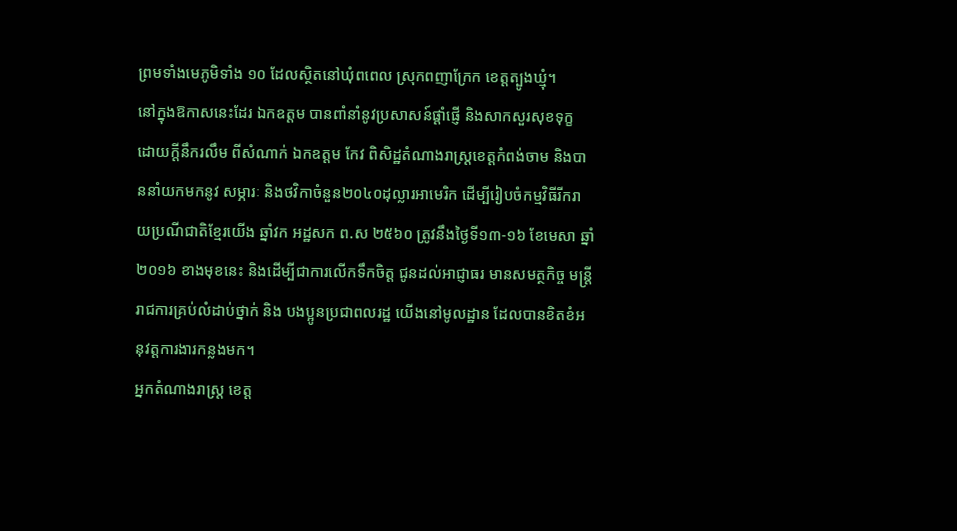ព្រមទាំងមេភូមិទាំង ១០ ដែលស្ថិតនៅឃុំពពេល ស្រុកពញាក្រែក ខេត្តត្បូងឃ្មុំ។
នៅក្នុងឱកាសនេះដែរ ឯកឧត្តម បានពាំនាំនូវប្រសាសន៍ផ្តាំផ្ញើ និងសាកសួរសុខទុក្ខ ដោយក្តីនឹករលឹម ពីសំណាក់ ឯកឧត្តម កែវ ពិសិដ្ឋតំណាងរាស្រ្តខេត្តកំពង់ចាម និងបាននាំយកមកនូវ សម្ភារៈ និងថវិកាចំនួន២០៤០ដុល្លារអាមេរិក ដើម្បីរៀបចំកម្មវិធីរីករាយប្រណីជាតិខ្មែរយើង ឆ្នាំវក អដ្ឋសក ព.ស ២៥៦០ ត្រូវនឹងថ្ងៃទី១៣-១៦ ខែមេសា ឆ្នាំ២០១៦ ខាងមុខនេះ និងដើម្បីជាការលើកទឹកចិត្ត ជូនដល់អាជ្ញាធរ មានសមត្ថកិច្ច មន្រ្តីរាជការគ្រប់លំដាប់ថ្នាក់ និង បងប្អូនប្រជាពលរដ្ឋ យើងនៅមូលដ្ឋាន ដែលបានខិតខំអនុវត្តការងារកន្លងមក។
អ្នកតំណាងរាស្រ្ត ខេត្ត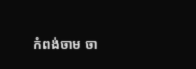កំពង់ចាម ចា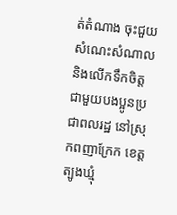ត់តំណាង ចុះជួយសំណេះសំណាល និងលើកទឹកចិត្ត ជាមួយបងប្អូនប្រជាពលរដ្ឋ នៅស្រុកពញាក្រែក ខេត្តត្បូងឃ្មុំ